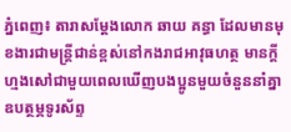ភ្នំពេញ៖ តារាសម្តែងលោក ឆាយ គន្ធា ដែលមានមុខងារជាមន្ត្រីជាន់ខ្ពស់នៅកងរាជអាវុធហត្ថ មានក្តីហ្មងសៅជាមួយពេលឃើញបងប្អូនមួយចំនួននាំគ្នាឧបត្ថម្ភទូរស័ព្ទ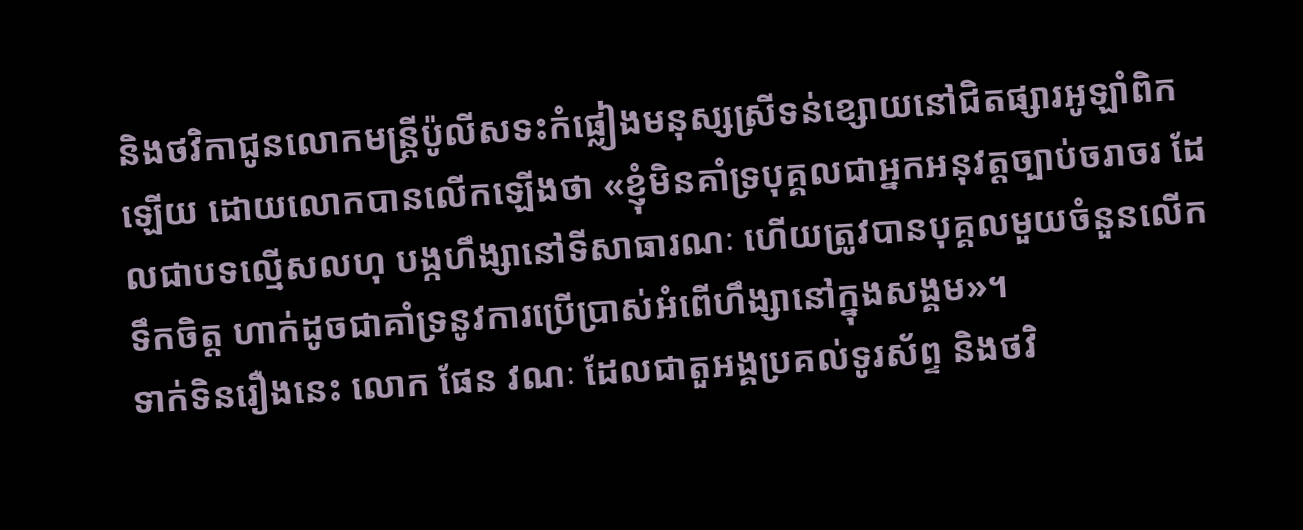និងថវិកាជូនលោកមន្ត្រីប៉ូលីសទះកំផ្លៀងមនុស្សស្រីទន់ខ្សោយនៅជិតផ្សារអូឡាំពិកឡើយ ដោយលោកបានលើកឡើងថា «ខ្ញុំមិនគាំទ្របុគ្គលជាអ្នកអនុវត្តច្បាប់ចរាចរ ដែលជាបទល្មើសលហុ បង្កហឹង្សានៅទីសាធារណៈ ហើយត្រូវបានបុគ្គលមួយចំនួនលើកទឹកចិត្ត ហាក់ដូចជាគាំទ្រនូវការប្រើប្រាស់អំពើហឹង្សានៅក្នុងសង្គម»។
ទាក់ទិនរឿងនេះ លោក ផែន វណៈ ដែលជាតួអង្គប្រគល់ទូរស័ព្ទ និងថវិ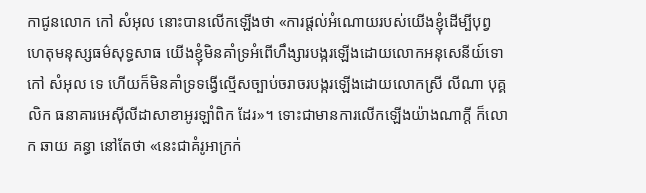កាជូនលោក កៅ សំអុល នោះបានលើកឡើងថា «ការផ្ដល់អំណោយរបស់យើងខ្ញុំដើម្បីបុព្វហេតុមនុស្សធម៌សុទ្ធសាធ យើងខ្ញុំមិនគាំទ្រអំពើហឹង្សារបង្ករឡើងដោយលោកអនុសេនីយ៍ទោ កៅ សំអុល ទេ ហើយក៏មិនគាំទ្រទង្វើល្មើសច្បាប់ចរាចរបង្ករឡើងដោយលោកស្រី លីណា បុគ្គលិក ធនាគារអេស៊ីលីដាសាខាអូរឡាំពិក ដែរ»។ ទោះជាមានការលើកឡើងយ៉ាងណាក្តី ក៏លោក ឆាយ គន្ធា នៅតែថា «នេះជាគំរូអាក្រក់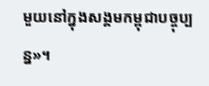មួយនៅក្នុងសង្គមកម្ពុជាបច្ចុប្បន្ន»។